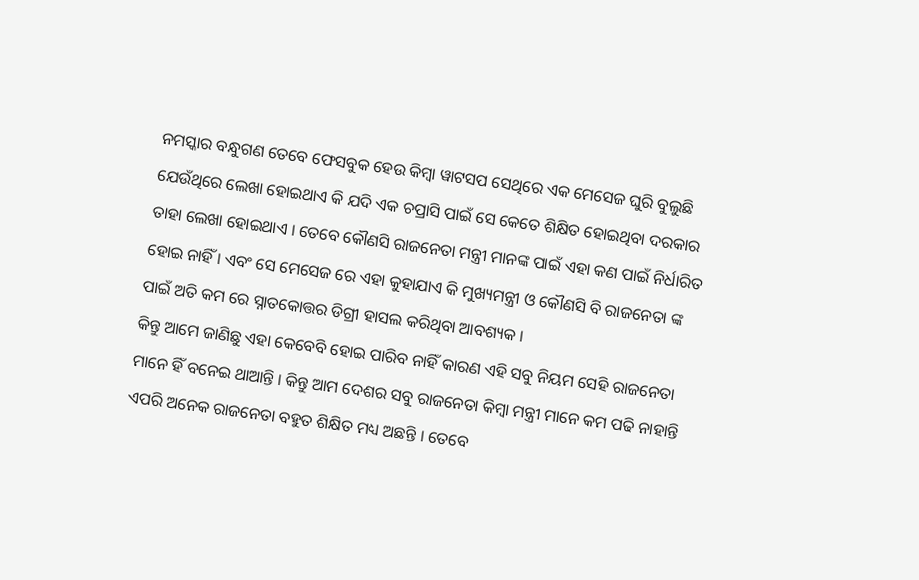ନମସ୍କାର ବନ୍ଧୁଗଣ ତେବେ ଫେସବୁକ ହେଉ କିମ୍ବା ୱାଟସପ ସେଥିରେ ଏକ ମେସେଜ ଘୁରି ବୁଲୁଛି ଯେଉଁଥିରେ ଲେଖା ହୋଇଥାଏ କି ଯଦି ଏକ ଚପ୍ରାସି ପାଇଁ ସେ କେତେ ଶିକ୍ଷିତ ହୋଇଥିବା ଦରକାର ତାହା ଲେଖା ହୋଇଥାଏ । ତେବେ କୌଣସି ରାଜନେତା ମନ୍ତ୍ରୀ ମାନଙ୍କ ପାଇଁ ଏହା କଣ ପାଇଁ ନିର୍ଧାରିତ ହୋଇ ନାହିଁ । ଏବଂ ସେ ମେସେଜ ରେ ଏହା କୁହାଯାଏ କି ମୁଖ୍ୟମନ୍ତ୍ରୀ ଓ କୌଣସି ବି ରାଜନେତା ଙ୍କ ପାଇଁ ଅତି କମ ରେ ସ୍ନାତକୋତ୍ତର ଡିଗ୍ରୀ ହାସଲ କରିଥିବା ଆବଶ୍ୟକ ।
କିନ୍ତୁ ଆମେ ଜାଣିଛୁ ଏହା କେବେବି ହୋଇ ପାରିବ ନାହିଁ କାରଣ ଏହି ସବୁ ନିୟମ ସେହି ରାଜନେତା ମାନେ ହିଁ ବନେଇ ଥାଆନ୍ତି । କିନ୍ତୁ ଆମ ଦେଶର ସବୁ ରାଜନେତା କିମ୍ବା ମନ୍ତ୍ରୀ ମାନେ କମ ପଢି ନାହାନ୍ତି ଏପରି ଅନେକ ରାଜନେତା ବହୁତ ଶିକ୍ଷିତ ମଧ୍ୟ ଅଛନ୍ତି । ତେବେ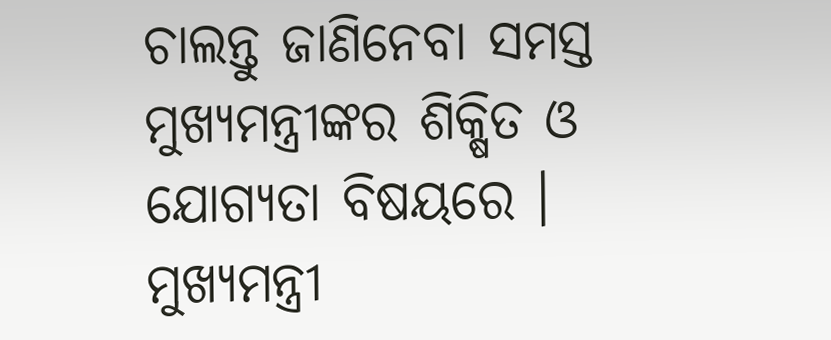ଚାଲନ୍ତୁ ଜାଣିନେବା ସମସ୍ତ ମୁଖ୍ୟମନ୍ତ୍ରୀଙ୍କର ଶିକ୍ଷିତ ଓ ଯୋଗ୍ୟତା ବିଷୟରେ । ମୁଖ୍ୟମନ୍ତ୍ରୀ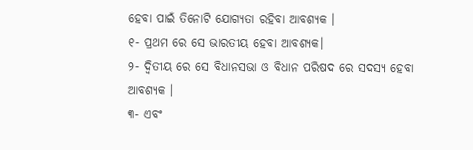ହେବା ପାଇଁ ତିନୋଟି ଯୋଗ୍ୟତା ରହିବା ଆବଶ୍ୟକ ।
୧- ପ୍ରଥମ ରେ ସେ ଭାରତୀୟ ହେବା ଆବଶ୍ୟକ।
୨- ଦ୍ୱିତୀୟ ରେ ସେ ବିଧାନସଭା ଓ ବିଧାନ ପରିଷଦ ରେ ସଦସ୍ୟ ହେବା ଆବଶ୍ୟକ ।
୩- ଏବଂ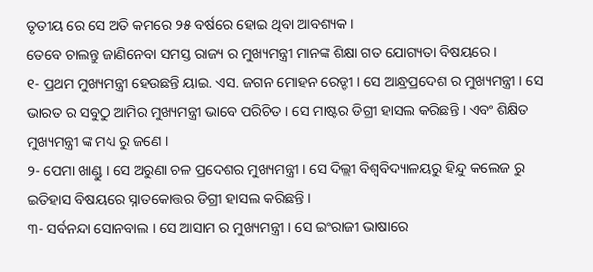ତୃତୀୟ ରେ ସେ ଅତି କମରେ ୨୫ ବର୍ଷରେ ହୋଇ ଥିବା ଆବଶ୍ୟକ ।
ତେବେ ଚାଲନ୍ତୁ ଜାଣିନେବା ସମସ୍ତ ରାଜ୍ୟ ର ମୁଖ୍ୟମନ୍ତ୍ରୀ ମାନଙ୍କ ଶିକ୍ଷା ଗତ ଯୋଗ୍ୟତା ବିଷୟରେ ।
୧- ପ୍ରଥମ ମୁଖ୍ୟମନ୍ତ୍ରୀ ହେଉଛନ୍ତି ୟାଇ. ଏସ. ଜଗନ ମୋହନ ରେଡ୍ଡୀ । ସେ ଆନ୍ଧ୍ରପ୍ରଦେଶ ର ମୁଖ୍ୟମନ୍ତ୍ରୀ । ସେ ଭାରତ ର ସବୁଠୁ ଆମିର ମୁଖ୍ୟମନ୍ତ୍ରୀ ଭାବେ ପରିଚିତ । ସେ ମାଷ୍ଟର ଡିଗ୍ରୀ ହାସଲ କରିଛନ୍ତି । ଏବଂ ଶିକ୍ଷିତ ମୁଖ୍ୟମନ୍ତ୍ରୀ ଙ୍କ ମଧ୍ୟ ରୁ ଜଣେ ।
୨- ପେମା ଖାଣ୍ଡୁ । ସେ ଅରୁଣା ଚଳ ପ୍ରଦେଶର ମୁଖ୍ୟମନ୍ତ୍ରୀ । ସେ ଦିଲ୍ଲୀ ବିଶ୍ଵବିଦ୍ୟାଳୟରୁ ହିନ୍ଦୁ କଲେଜ ରୁ ଇତିହାସ ବିଷୟରେ ସ୍ନାତକୋତ୍ତର ଡିଗ୍ରୀ ହାସଲ କରିଛନ୍ତି ।
୩- ସର୍ବନନ୍ଦା ସୋନବାଲ । ସେ ଆସାମ ର ମୁଖ୍ୟମନ୍ତ୍ରୀ । ସେ ଇଂରାଜୀ ଭାଷାରେ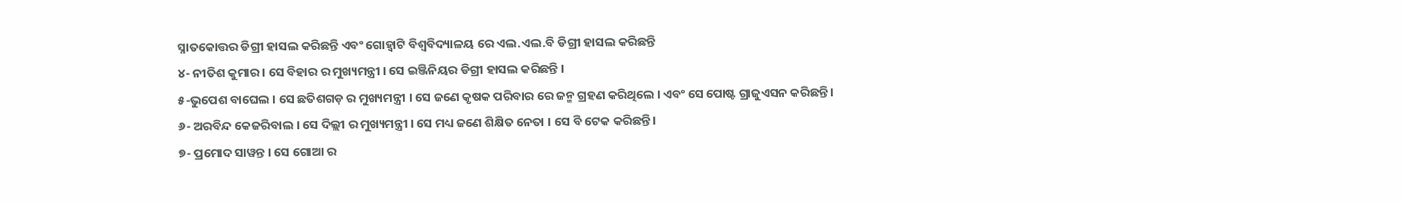ସ୍ନାତକୋତ୍ତର ଡିଗ୍ରୀ ହାସଲ କରିଛନ୍ତି ଏବଂ ଗୋହ୍ଵାଟି ବିଶ୍ୱବିଦ୍ୟାଳୟ ରେ ଏଲ.ଏଲ.ବି ଡିଗ୍ରୀ ହାସଲ କରିଛନ୍ତି
୪- ନୀତିଶ କୁମାର । ସେ ବିହାର ର ମୁଖ୍ୟମନ୍ତ୍ରୀ । ସେ ଇଞ୍ଜିନିୟର ଡିଗ୍ରୀ ହାସଲ କରିଛନ୍ତି ।
୫-ଭୁପେଶ ବାଘେଲ । ସେ ଛତିଶଗଡ଼ ର ମୁଖ୍ୟମନ୍ତ୍ରୀ । ସେ ଜଣେ କୃଷକ ପରିବାର ରେ ଜନ୍ମ ଗ୍ରହଣ କରିଥିଲେ । ଏବଂ ସେ ପୋଷ୍ଟ ଗ୍ରାଜୁଏସନ କରିଛନ୍ତି ।
୬- ଅରବିନ୍ଦ କେଜରିବାଲ । ସେ ଦିଲ୍ଲୀ ର ମୁଖ୍ୟମନ୍ତ୍ରୀ । ସେ ମଧ୍ୟ ଜଣେ ଶିକ୍ଷିତ ନେତା । ସେ ବି ଟେକ କରିଛନ୍ତି।
୭- ପ୍ରମୋଦ ସାୱନ୍ତ । ସେ ଗୋଆ ର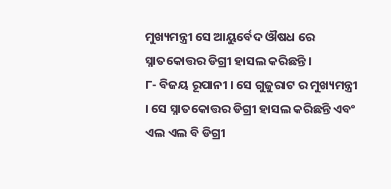ମୁଖ୍ୟମନ୍ତ୍ରୀ ସେ ଆୟୁର୍ବେଦ ଔଷଧ ରେ ସ୍ନାତକୋତ୍ତର ଡିଗ୍ରୀ ହାସଲ କରିଛନ୍ତି ।
୮- ବିଜୟ ରୂପାନୀ । ସେ ଗୁଜୁରାଟ ର ମୁଖ୍ୟମନ୍ତ୍ରୀ । ସେ ସ୍ନାତକୋତ୍ତର ଡିଗ୍ରୀ ହାସଲ କରିଛନ୍ତି ଏବଂ ଏଲ ଏଲ ବି ଡିଗ୍ରୀ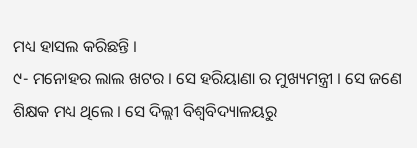ମଧ୍ୟ ହାସଲ କରିଛନ୍ତି ।
୯- ମନୋହର ଲାଲ ଖଟର । ସେ ହରିୟାଣା ର ମୁଖ୍ୟମନ୍ତ୍ରୀ । ସେ ଜଣେ ଶିକ୍ଷକ ମଧ୍ୟ ଥିଲେ । ସେ ଦିଲ୍ଲୀ ବିଶ୍ଵବିଦ୍ୟାଳୟରୁ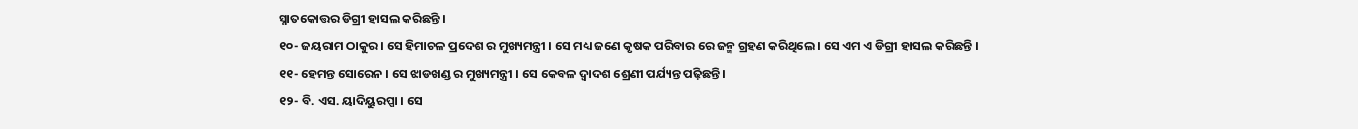ସ୍ନାତକୋତ୍ତର ଡିଗ୍ରୀ ହାସଲ କରିଛନ୍ତି ।
୧୦- ଜୟରାମ ଠାକୁର । ସେ ହିମାଚଳ ପ୍ରଦେଶ ର ମୁଖ୍ୟମନ୍ତ୍ରୀ । ସେ ମଧ୍ୟ ଜଣେ କୃଷକ ପରିବାର ରେ ଜନ୍ମ ଗ୍ରହଣ କରିଥିଲେ । ସେ ଏମ ଏ ଡିଗ୍ରୀ ହାସଲ କରିଛନ୍ତି ।
୧୧- ହେମନ୍ତ ସୋରେନ । ସେ ଝାଡଖଣ୍ଡ ର ମୁଖ୍ୟମନ୍ତ୍ରୀ । ସେ କେବଳ ଦ୍ୱାଦଶ ଶ୍ରେଣୀ ପର୍ଯ୍ୟନ୍ତ ପଢ଼ିଛନ୍ତି।
୧୨- ବି. ଏସ. ୟାଦିୟୁରପ୍ପା । ସେ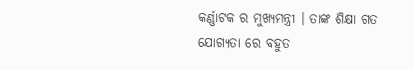କର୍ଣ୍ଣାଟକ ର ମୁଖ୍ୟମନ୍ତ୍ରୀ । ତାଙ୍କ ଶିକ୍ଷା ଗତ ଯୋଗ୍ୟତା ରେ ବହୁତ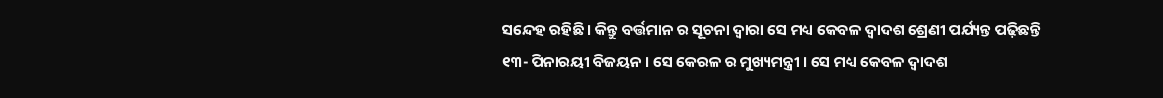ସନ୍ଦେହ ରହିଛି । କିନ୍ତୁ ବର୍ତ୍ତମାନ ର ସୂଚନା ଦ୍ବାରା ସେ ମଧ୍ୟ କେବଳ ଦ୍ୱାଦଶ ଶ୍ରେଣୀ ପର୍ଯ୍ୟନ୍ତ ପଢ଼ିଛନ୍ତି
୧୩- ପିନାରୟୀ ବିଜୟନ । ସେ କେରଳ ର ମୁଖ୍ୟମନ୍ତ୍ରୀ । ସେ ମଧ୍ୟ କେବଳ ଦ୍ୱାଦଶ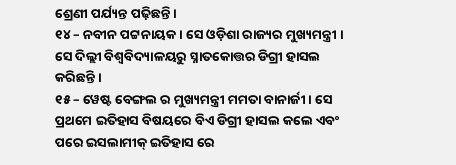ଶ୍ରେଣୀ ପର୍ଯ୍ୟନ୍ତ ପଢ଼ିଛନ୍ତି ।
୧୪ – ନବୀନ ପଟ୍ଟନାୟକ । ସେ ଓଡ଼ିଶା ରାଜ୍ୟର ମୁଖ୍ୟମନ୍ତ୍ରୀ । ସେ ଦିଲ୍ଲୀ ବିଶ୍ଵବିଦ୍ୟାଳୟରୁ ସ୍ନାତକୋତ୍ତର ଡିଗ୍ରୀ ହାସଲ କରିଛନ୍ତି ।
୧୫ – ୱେଷ୍ଟ ବେଙ୍ଗଲ ର ମୁଖ୍ୟମନ୍ତ୍ରୀ ମମତା ବାନାର୍ଜୀ । ସେ ପ୍ରଥମେ ଇତିହାସ ବିଷୟରେ ବିଏ ଡିଗ୍ରୀ ହାସଲ କଲେ ଏବଂ ପରେ ଇସଲାମୀକ୍ ଇତିହାସ ରେ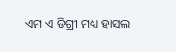ଏମ ଏ ଡିଗ୍ରୀ ମଧ୍ୟ ହାସଲ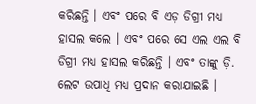କରିଛନ୍ତି । ଏବଂ ପରେ ବି ଏଡ଼ ଡିଗ୍ରୀ ମଧ୍ୟ ହାସଲ କଲେ । ଏବଂ ପରେ ସେ ଏଲ ଏଲ ବି ଡିଗ୍ରୀ ମଧ୍ୟ ହାସଲ କରିଛନ୍ତି । ଏବଂ ତାଙ୍କୁ ଡ଼ି. ଲେଟ ଉପାଧି ମଧ୍ୟ ପ୍ରଦାନ କରାଯାଇଛି ।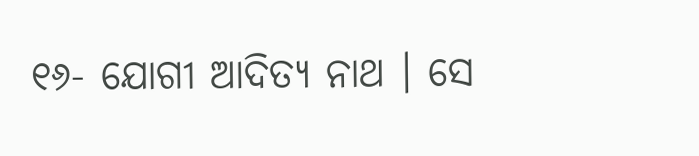୧୬- ଯୋଗୀ ଆଦିତ୍ୟ ନାଥ । ସେ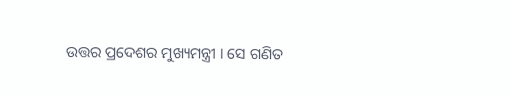ଉତ୍ତର ପ୍ରଦେଶର ମୁଖ୍ୟମନ୍ତ୍ରୀ । ସେ ଗଣିତ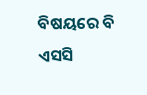ବିଷୟରେ ବି ଏସସି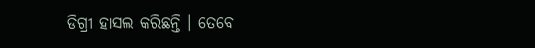ଡିଗ୍ରୀ ହାସଲ କରିଛନ୍ତି । ତେବେ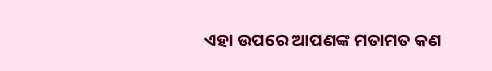ଏହା ଉପରେ ଆପଣଙ୍କ ମତାମତ କଣ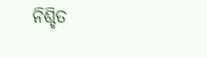ନିଶ୍ଚିତ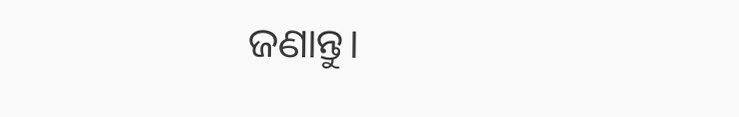ଜଣାନ୍ତୁ।